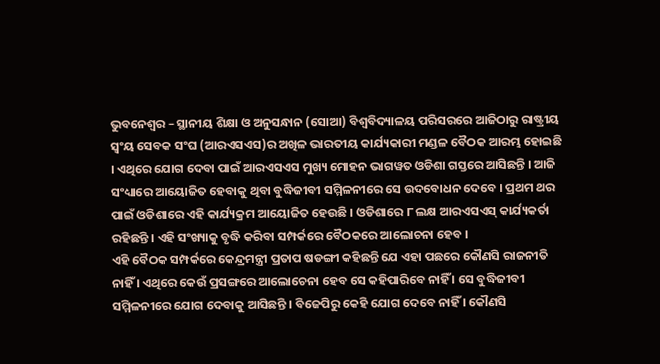ଭୁବନେଶ୍ୱର – ସ୍ଥାନୀୟ ଶିକ୍ଷା ଓ ଅନୁସନ୍ଧାନ (ସୋଆ) ବିଶ୍ୱବିଦ୍ୟାଳୟ ପରିସରରେ ଆଜିଠାରୁ ରାଷ୍ଟ୍ରୀୟ ସ୍ୱଂୟ ସେବକ ସଂଘ (ଆରଏସଏସ)ର ଅଖିଳ ଭାରତୀୟ କାର୍ଯ୍ୟକାରୀ ମଣ୍ଡଳ ବୈଠକ ଆରମ୍ଭ ହୋଇଛି । ଏଥିରେ ଯୋଗ ଦେବା ପାଇଁ ଆରଏସଏସ ମୁଖ୍ୟ ମୋହନ ଭାଗୱତ ଓଡିଶା ଗସ୍ତରେ ଆସିଛନ୍ତି । ଆଜି ସଂଧ୍ୟାରେ ଆୟୋଜିତ ହେବାକୁ ଥିବା ବୁଦ୍ଧିଜୀବୀ ସମ୍ମିଳନୀରେ ସେ ଉଦବୋଧନ ଦେବେ । ପ୍ରଥମ ଥର ପାଇଁ ଓଡିଶାରେ ଏହି କାର୍ଯ୍ୟକ୍ରମ ଆୟୋଜିତ ହେଉଛି । ଓଡିଶାରେ ୮ ଲକ୍ଷ ଆରଏସଏସ୍ କାର୍ଯ୍ୟକର୍ତା ରହିଛନ୍ତି । ଏହି ସଂଖ୍ୟାକୁ ବୃଦ୍ଧି କରିବା ସମ୍ପର୍କରେ ବୈଠକରେ ଆଲୋଚନା ହେବ ।
ଏହି ବୈଠକ ସମ୍ପର୍କରେ କେନ୍ଦ୍ରମନ୍ତ୍ରୀ ପ୍ରତାପ ଷଡଙ୍ଗୀ କହିଛନ୍ତି ଯେ ଏହା ପଛରେ କୌଣସି ରାଜନୀତି ନାହିଁ । ଏଥିରେ କେଉଁ ପ୍ରସଙ୍ଗରେ ଆଲୋଚେନା ହେବ ସେ କହିପାରିବେ ନାହିଁ । ସେ ବୁଦ୍ଧିଜୀବୀ ସମ୍ମିଳନୀରେ ଯୋଗ ଦେବାକୁ ଆସିଛନ୍ତି । ବିଜେପିରୁ କେହି ଯୋଗ ଦେବେ ନାହିଁ । କୌଣସି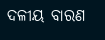ଦଳୀୟ ବାରଣ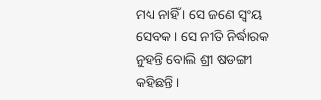ମଧ୍ୟ ନାହିଁ । ସେ ଜଣେ ସ୍ୱଂୟ ସେବକ । ସେ ନୀତି ନିର୍ଦ୍ଧାରକ ନୁହନ୍ତି ବୋଲି ଶ୍ରୀ ଷଡଙ୍ଗୀ କହିଛନ୍ତି ।